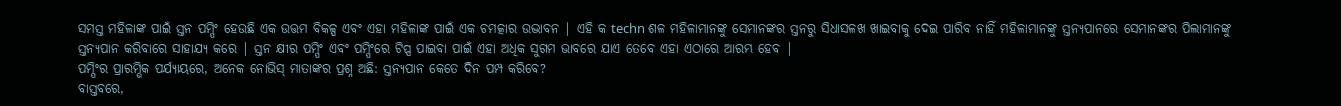ସମସ୍ତ ମହିଳାଙ୍କ ପାଇଁ ସ୍ତନ ପମ୍ପିଂ ହେଉଛି ଏକ ଉତ୍ତମ ବିକଳ୍ପ ଏବଂ ଏହା ମହିଳାଙ୍କ ପାଇଁ ଏକ ଚମତ୍କାର ଉଦ୍ଭାବନ | ଏହି କ techn ଶଳ ମହିଳାମାନଙ୍କୁ ସେମାନଙ୍କର ସ୍ତନରୁ ସିଧାସଳଖ ଖାଇବାକୁ ଦେଇ ପାରିବ ନାହିଁ ମହିଳାମାନଙ୍କୁ ସ୍ତନ୍ୟପାନରେ ସେମାନଙ୍କର ପିଲାମାନଙ୍କୁ ସ୍ତନ୍ୟପାନ କରିବାରେ ସାହାଯ୍ୟ କରେ | ସ୍ତନ କ୍ଷୀର ପମ୍ପିଂ ଏବଂ ପମ୍ପିଂରେ ଟିପ୍ସ ପାଇବା ପାଇଁ ଏହା ଅଧିକ ସୁଗମ ଭାବରେ ଯାଏ ତେବେ ଏହା ଏଠାରେ ଆରମ୍ଭ ହେବ |
ପମ୍ପିଂର ପ୍ରାରମ୍ଭିକ ପର୍ଯ୍ୟାୟରେ, ଅନେକ ନୋଭିସ୍ ମାତାଙ୍କର ପ୍ରଶ୍ନ ଅଛି: ସ୍ତନ୍ୟପାନ କେତେ ଦିନ ପମ୍ପ କରିବେ?
ବାସ୍ତବରେ,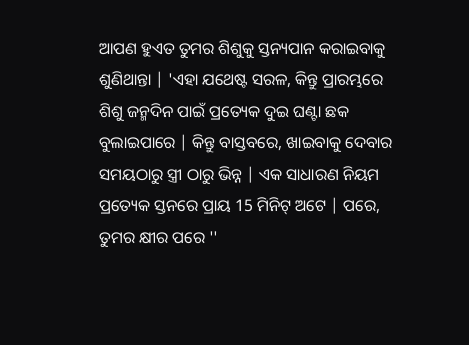ଆପଣ ହୁଏତ ତୁମର ଶିଶୁକୁ ସ୍ତନ୍ୟପାନ କରାଇବାକୁ ଶୁଣିଥାନ୍ତା | 'ଏହା ଯଥେଷ୍ଟ ସରଳ, କିନ୍ତୁ ପ୍ରାରମ୍ଭରେ ଶିଶୁ ଜନ୍ମଦିନ ପାଇଁ ପ୍ରତ୍ୟେକ ଦୁଇ ଘଣ୍ଟା ଛକ ବୁଲାଇପାରେ | କିନ୍ତୁ ବାସ୍ତବରେ, ଖାଇବାକୁ ଦେବାର ସମୟଠାରୁ ସ୍ତ୍ରୀ ଠାରୁ ଭିନ୍ନ | ଏକ ସାଧାରଣ ନିୟମ ପ୍ରତ୍ୟେକ ସ୍ତନରେ ପ୍ରାୟ 15 ମିନିଟ୍ ଅଟେ | ପରେ, ତୁମର କ୍ଷୀର ପରେ ''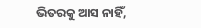ଭିତରକୁ ଆସ ନାହିଁ,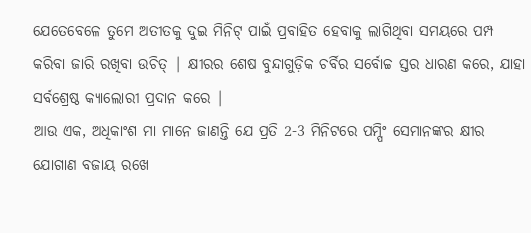ଯେତେବେଳେ ତୁମେ ଅତୀତକୁ ଦୁଇ ମିନିଟ୍ ପାଇଁ ପ୍ରବାହିତ ହେବାକୁ ଲାଗିଥିବା ସମୟରେ ପମ୍ପ କରିବା ଜାରି ରଖିବା ଉଚିତ୍ | କ୍ଷୀରର ଶେଷ ବୁନ୍ଦାଗୁଡ଼ିକ ଚର୍ବିର ସର୍ବୋଚ୍ଚ ସ୍ତର ଧାରଣ କରେ, ଯାହା ସର୍ବଶ୍ରେଷ୍ଠ କ୍ୟାଲୋରୀ ପ୍ରଦାନ କରେ |
ଆଉ ଏକ, ଅଧିକାଂଶ ମା ମାନେ ଜାଣନ୍ତି ଯେ ପ୍ରତି 2-3 ମିନିଟରେ ପମ୍ପିଂ ସେମାନଙ୍କର କ୍ଷୀର ଯୋଗାଣ ବଜାୟ ରଖେ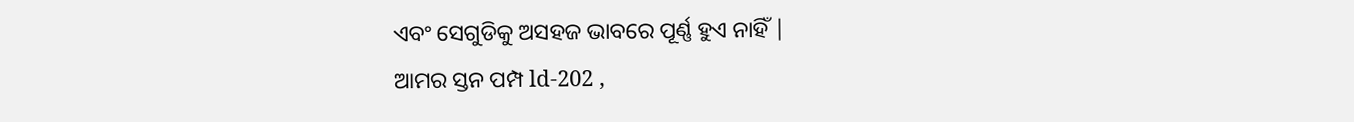ଏବଂ ସେଗୁଡିକୁ ଅସହଜ ଭାବରେ ପୂର୍ଣ୍ଣ ହୁଏ ନାହିଁ |
ଆମର ସ୍ତନ ପମ୍ପ ld-202 ,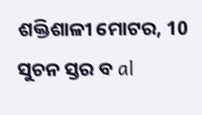ଶକ୍ତିଶାଳୀ ମୋଟର, 10 ସୁଚନ ସ୍ତର ବ al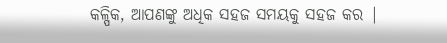କଳ୍ପିକ, ଆପଣଙ୍କୁ ଅଧିକ ସହଜ ସମୟକୁ ସହଜ କର |